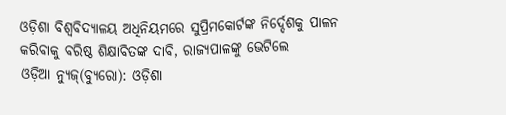ଓଡ଼ିଶା ବିଶ୍ୱବିଦ୍ୟାଳୟ ଅଧିନିୟମରେ ସୁପ୍ରିମକୋର୍ଟଙ୍କ ନିର୍ଦ୍ଦେଶକୁ ପାଳନ କରିବାକୁ ବରିଷ୍ଠ ଶିକ୍ଷାବିତଙ୍କ ଦାବି, ରାଜ୍ୟପାଳଙ୍କୁ ଭେଟିଲେ
ଓଡ଼ିଆ ନ୍ୟୁଜ୍(ବ୍ୟୁରୋ): ଓଡ଼ିଶା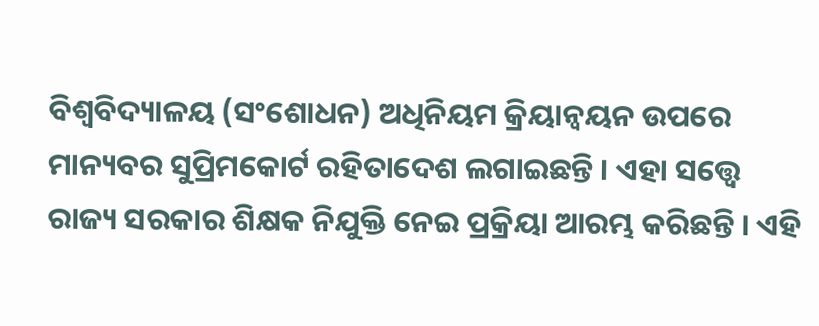ବିଶ୍ୱବିଦ୍ୟାଳୟ (ସଂଶୋଧନ) ଅଧିନିୟମ କ୍ରିୟାନ୍ୱୟନ ଉପରେ ମାନ୍ୟବର ସୁପ୍ରିମକୋର୍ଟ ରହିତାଦେଶ ଲଗାଇଛନ୍ତି । ଏହା ସତ୍ତ୍ୱେ ରାଜ୍ୟ ସରକାର ଶିକ୍ଷକ ନିଯୁକ୍ତି ନେଇ ପ୍ରକ୍ରିୟା ଆରମ୍ଭ କରିଛନ୍ତି । ଏହି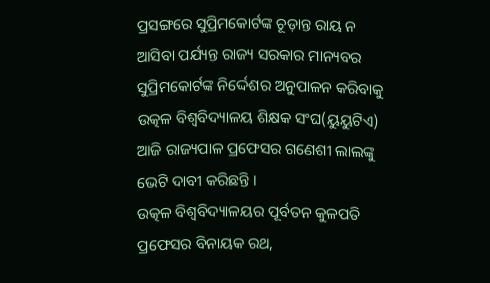ପ୍ରସଙ୍ଗରେ ସୁପ୍ରିମକୋର୍ଟଙ୍କ ଚୂଡ଼ାନ୍ତ ରାୟ ନ ଆସିବା ପର୍ଯ୍ୟନ୍ତ ରାଜ୍ୟ ସରକାର ମାନ୍ୟବର ସୁପ୍ରିମକୋର୍ଟଙ୍କ ନିର୍ଦ୍ଦେଶର ଅନୁପାଳନ କରିବାକୁ ଉତ୍କଳ ବିଶ୍ୱବିଦ୍ୟାଳୟ ଶିକ୍ଷକ ସଂଘ(ୟୁୟୁଟିଏ) ଆଜି ରାଜ୍ୟପାଳ ପ୍ରଫେସର ଗଣେଶୀ ଲାଲଙ୍କୁ ଭେଟି ଦାବୀ କରିଛନ୍ତି ।
ଉତ୍କଳ ବିଶ୍ୱବିଦ୍ୟାଳୟର ପୂର୍ବତନ କୁଳପତି ପ୍ରଫେସର ବିନାୟକ ରଥ,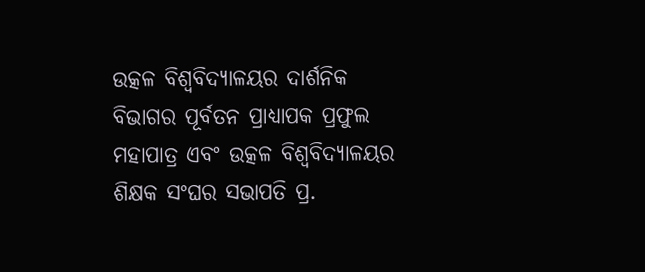ଉତ୍କଳ ବିଶ୍ୱବିଦ୍ୟାଳୟର ଦାର୍ଶନିକ ବିଭାଗର ପୂର୍ବତନ ପ୍ରାଧ୍ୟାପକ ପ୍ରଫୁଲ ମହାପାତ୍ର ଏବଂ ଉତ୍କଳ ବିଶ୍ୱବିଦ୍ୟାଳୟର ଶିକ୍ଷକ ସଂଘର ସଭାପତି ପ୍ର.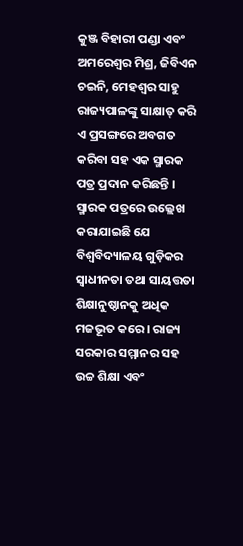କୁଞ୍ଜ ବିହାରୀ ପଣ୍ଡା ଏବଂ ଅମରେଶ୍ୱର ମିଶ୍ର, ଜିବିଏନ ଚଇନି, ମେହଶ୍ୱର ସାହୁ ରାଜ୍ୟପାଳଙ୍କୁ ସାକ୍ଷାତ୍ କରି ଏ ପ୍ରସଙ୍ଗରେ ଅବଗତ କରିବା ସହ ଏକ ସ୍ମାରକ ପତ୍ର ପ୍ରଦାନ କରିଛନ୍ତି । ସ୍ମାରକ ପତ୍ରରେ ଉଲ୍ଲେଖ କରାଯାଇଛି ଯେ ବିଶ୍ୱବିଦ୍ୟାଳୟ ଗୁଡ଼ିକର ସ୍ୱାଧୀନତା ତଥା ସାୟତ୍ତତା ଶିକ୍ଷାନୁଷ୍ଠାନକୁ ଅଧିକ ମଜଭୂତ କରେ । ରାଜ୍ୟ ସରକାର ସମ୍ମାନର ସହ ଉଚ୍ଚ ଶିକ୍ଷା ଏବଂ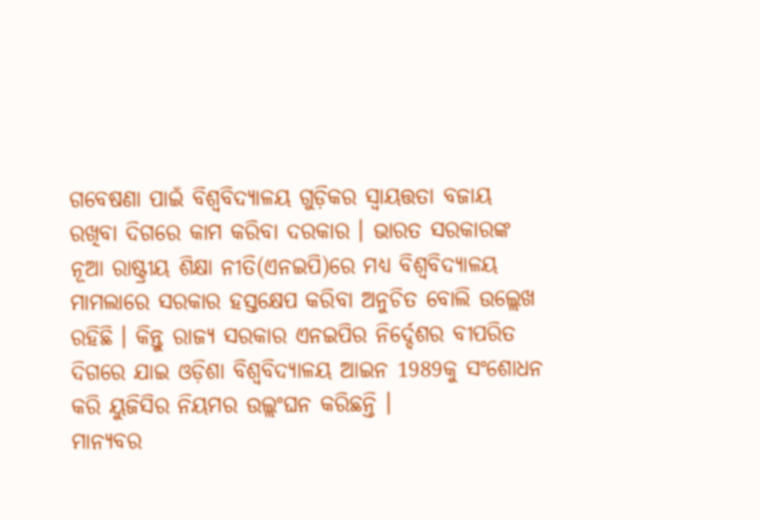ଗବେଷଣା ପାଇଁ ବିଶ୍ୱବିଦ୍ୟାଳୟ ଗୁଡ଼ିକର ସ୍ୱାୟତ୍ତତା ବଜାୟ ରଖିବା ଦିଗରେ କାମ କରିବା ଦରକାର । ଭାରତ ସରକାରଙ୍କ ନୂଆ ରାଷ୍ଟ୍ରୀୟ ଶିକ୍ଷା ନୀତି(ଏନଇପି)ରେ ମଧ୍ୟ ବିଶ୍ୱବିଦ୍ୟାଳୟ ମାମଲାରେ ସରକାର ହସ୍ତକ୍ଷେପ କରିବା ଅନୁଚିତ ବୋଲି ଉଲ୍ଲେଖ ରହିଛି । କିନ୍ତୁ ରାଜ୍ୟ ସରକାର ଏନଇପିର ନିର୍ଦ୍ଦେଶର ବୀପରିତ ଦିଗରେ ଯାଇ ଓଡ଼ିଶା ବିଶ୍ୱବିଦ୍ୟାଳୟ ଆଇନ 1989କୁ ସଂଶୋଧନ କରି ୟୁଜିସିର ନିୟମର ଉଲ୍ଲଂଘନ କରିଛନ୍ତି ।
ମାନ୍ୟବର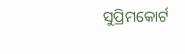ସୁପ୍ରିମକୋର୍ଟ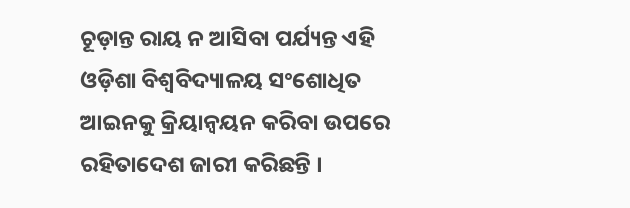ଚୂଡ଼ାନ୍ତ ରାୟ ନ ଆସିବା ପର୍ଯ୍ୟନ୍ତ ଏହି ଓଡ଼ିଶା ବିଶ୍ୱବିଦ୍ୟାଳୟ ସଂଶୋଧିତ ଆଇନକୁ କ୍ରିୟାନ୍ୱୟନ କରିବା ଉପରେ ରହିତାଦେଶ ଜାରୀ କରିଛନ୍ତି ।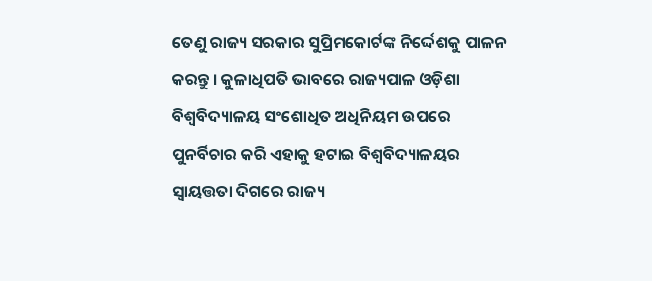ତେଣୁ ରାଜ୍ୟ ସରକାର ସୁପ୍ରିମକୋର୍ଟଙ୍କ ନିର୍ଦ୍ଦେଶକୁ ପାଳନ କରନ୍ତୁ । କୁଳାଧିପତି ଭାବରେ ରାଜ୍ୟପାଳ ଓଡ଼ିଶା ବିଶ୍ୱବିଦ୍ୟାଳୟ ସଂଶୋଧିତ ଅଧିନିୟମ ଉପରେ ପୁନର୍ବିଚାର କରି ଏହାକୁ ହଟାଇ ବିଶ୍ୱବିଦ୍ୟାଳୟର ସ୍ୱାୟତ୍ତତା ଦିଗରେ ରାଜ୍ୟ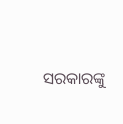ସରକାରଙ୍କୁ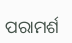ପରାମର୍ଶ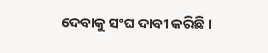ଦେବାକୁ ସଂଘ ଦାବୀ କରିଛି ।